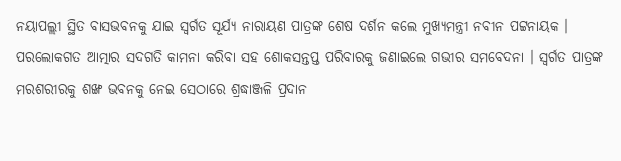ନୟାପଲ୍ଲୀ ସ୍ଥିତ ବାସଭବନକୁ ଯାଇ ସ୍ବର୍ଗତ ସୂର୍ଯ୍ୟ ନାରାୟଣ ପାତ୍ରଙ୍କ ଶେଷ ଦର୍ଶନ କଲେ ମୁଖ୍ୟମନ୍ତ୍ରୀ ନବୀନ ପଟ୍ଟନାୟକ । ପରଲୋକଗତ ଆତ୍ମାର ସଦଗତି କାମନା କରିବା ସହ ଶୋକସନ୍ତପ୍ତ ପରିବାରକୁ ଜଣାଇଲେ ଗଭୀର ସମବେଦନା । ସ୍ବର୍ଗତ ପାତ୍ରଙ୍କ ମରଶରୀରକୁ ଶଙ୍ଖ ଭବନକୁ ନେଇ ସେଠାରେ ଶ୍ରଦ୍ଧାଞ୍ଜଳି ପ୍ରଦାନ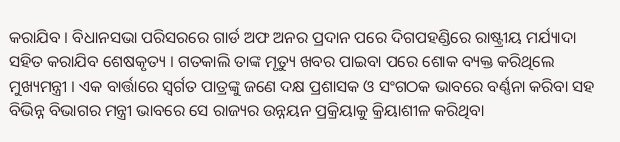କରାଯିବ । ବିଧାନସଭା ପରିସରରେ ଗାର୍ଡ ଅଫ ଅନର ପ୍ରଦାନ ପରେ ଦିଗପହଣ୍ଡିରେ ରାଷ୍ଟ୍ରୀୟ ମର୍ଯ୍ୟାଦା ସହିତ କରାଯିବ ଶେଷକୃତ୍ୟ । ଗତକାଲି ତାଙ୍କ ମୃତ୍ୟୁ ଖବର ପାଇବା ପରେ ଶୋକ ବ୍ୟକ୍ତ କରିଥିଲେ ମୁଖ୍ୟମନ୍ତ୍ରୀ । ଏକ ବାର୍ତ୍ତାରେ ସ୍ବର୍ଗତ ପାତ୍ରଙ୍କୁ ଜଣେ ଦକ୍ଷ ପ୍ରଶାସକ ଓ ସଂଗଠକ ଭାବରେ ବର୍ଣ୍ଣନା କରିବା ସହ ବିଭିନ୍ନ ବିଭାଗର ମନ୍ତ୍ରୀ ଭାବରେ ସେ ରାଜ୍ୟର ଉନ୍ନୟନ ପ୍ରକ୍ରିୟାକୁ କ୍ରିୟାଶୀଳ କରିଥିବା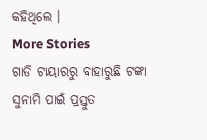କହିଥିଲେ ।
More Stories
ଗାଡି ଟାୟାରରୁ ବାହାରୁଛି ଟଙ୍କା
ସୁନାମି ପାଇଁ ପ୍ରସ୍ତୁତ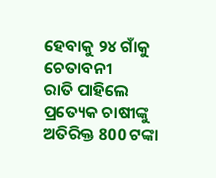ହେବାକୁ ୨୪ ଗାଁକୁ ଚେତାବନୀ
ରାତି ପାହିଲେ ପ୍ରତ୍ୟେକ ଚାଷୀଙ୍କୁ ଅତିରିକ୍ତ 800 ଟଙ୍କା